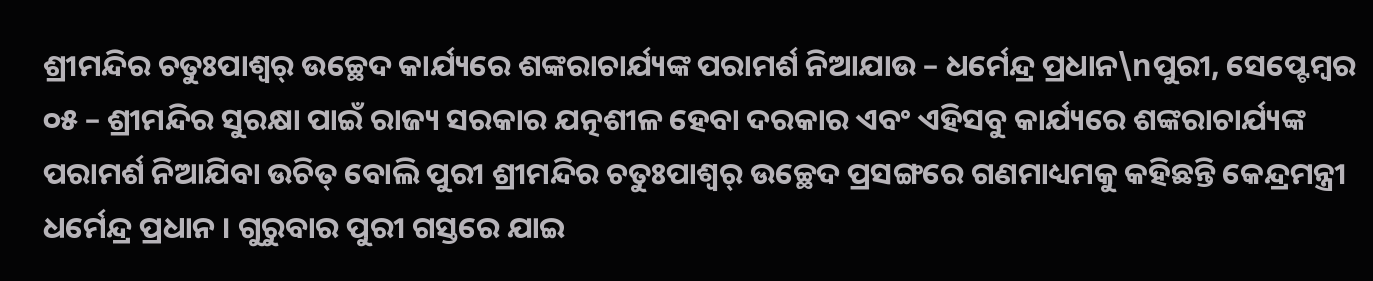ଶ୍ରୀମନ୍ଦିର ଚତୁଃପାଶ୍ୱର୍ ଉଚ୍ଛେଦ କାର୍ଯ୍ୟରେ ଶଙ୍କରାଚାର୍ଯ୍ୟଙ୍କ ପରାମର୍ଶ ନିଆଯାଉ – ଧର୍ମେନ୍ଦ୍ର ପ୍ରଧାନ\nପୁରୀ, ସେପ୍ଟେମ୍ବର ୦୫ – ଶ୍ରୀମନ୍ଦିର ସୁରକ୍ଷା ପାଇଁ ରାଜ୍ୟ ସରକାର ଯତ୍ନଶୀଳ ହେବା ଦରକାର ଏବଂ ଏହିସବୁ କାର୍ଯ୍ୟରେ ଶଙ୍କରାଚାର୍ଯ୍ୟଙ୍କ ପରାମର୍ଶ ନିଆଯିବା ଉଚିତ୍ ବୋଲି ପୁରୀ ଶ୍ରୀମନ୍ଦିର ଚତୁଃପାଶ୍ୱର୍ ଉଚ୍ଛେଦ ପ୍ରସଙ୍ଗରେ ଗଣମାଧ୍ୟମକୁ କହିଛନ୍ତି କେନ୍ଦ୍ରମନ୍ତ୍ରୀ ଧର୍ମେନ୍ଦ୍ର ପ୍ରଧାନ । ଗୁରୁବାର ପୁରୀ ଗସ୍ତରେ ଯାଇ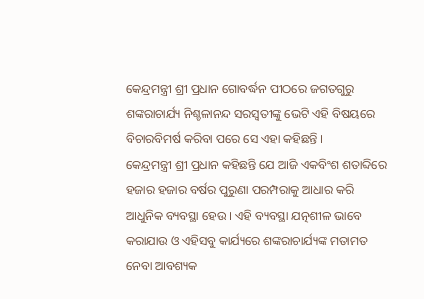କେନ୍ଦ୍ରମନ୍ତ୍ରୀ ଶ୍ରୀ ପ୍ରଧାନ ଗୋବର୍ଦ୍ଧନ ପୀଠରେ ଜଗତଗୁରୁ ଶଙ୍କରାଚାର୍ଯ୍ୟ ନିଶ୍ଚଳାନନ୍ଦ ସରସ୍ୱତୀଙ୍କୁ ଭେଟି ଏହି ବିଷୟରେ ବିଚାରବିମର୍ଷ କରିବା ପରେ ସେ ଏହା କହିଛନ୍ତି ।
କେନ୍ଦ୍ରମନ୍ତ୍ରୀ ଶ୍ରୀ ପ୍ରଧାନ କହିଛନ୍ତି ଯେ ଆଜି ଏକବିଂଶ ଶତାବ୍ଦିରେ ହଜାର ହଜାର ବର୍ଷର ପୁରୁଣା ପରମ୍ପରାକୁ ଆଧାର କରି ଆଧୁନିକ ବ୍ୟବସ୍ଥା ହେଉ । ଏହି ବ୍ୟବସ୍ଥା ଯତ୍ନଶୀଳ ଭାବେ କରାଯାଉ ଓ ଏହିସବୁ କାର୍ଯ୍ୟରେ ଶଙ୍କରାଚାର୍ଯ୍ୟଙ୍କ ମତାମତ ନେବା ଆବଶ୍ୟକ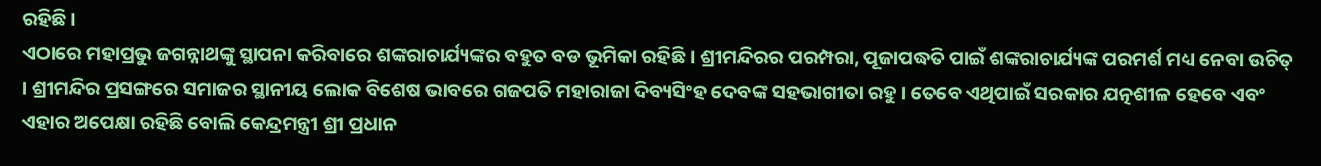ରହିଛି ।
ଏଠାରେ ମହାପ୍ରଭୁ ଜଗନ୍ନାଥଙ୍କୁ ସ୍ଥାପନା କରିବାରେ ଶଙ୍କରାଚାର୍ଯ୍ୟଙ୍କର ବହୁତ ବଡ ଭୂମିକା ରହିଛି । ଶ୍ରୀମନ୍ଦିରର ପରମ୍ପରା, ପୂଜାପଦ୍ଧତି ପାଇଁ ଶଙ୍କରାଚାର୍ଯ୍ୟଙ୍କ ପରମର୍ଶ ମଧ୍ୟ ନେବା ଉଚିତ୍ । ଶ୍ରୀମନ୍ଦିର ପ୍ରସଙ୍ଗରେ ସମାଜର ସ୍ଥାନୀୟ ଲୋକ ବିଶେଷ ଭାବରେ ଗଜପତି ମହାରାଜା ଦିବ୍ୟସିଂହ ଦେବଙ୍କ ସହଭାଗୀତା ରହୁ । ତେବେ ଏଥିପାଇଁ ସରକାର ଯତ୍ନଶୀଳ ହେବେ ଏବଂ ଏହାର ଅପେକ୍ଷା ରହିଛି ବୋଲି କେନ୍ଦ୍ରମନ୍ତ୍ରୀ ଶ୍ରୀ ପ୍ରଧାନ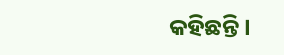କହିଛନ୍ତି ।